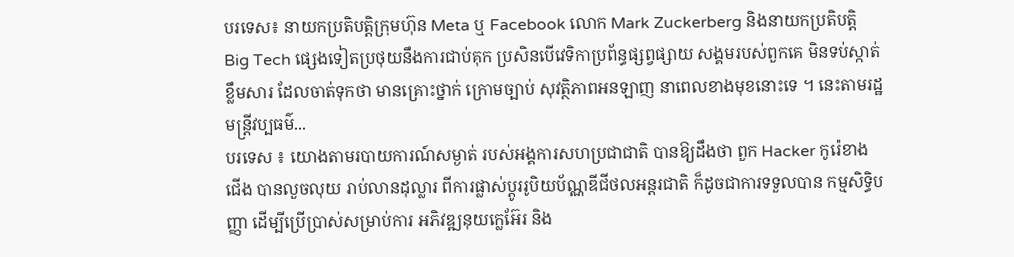បរទេស៖ នាយកប្រតិបត្តិក្រុមហ៊ុន Meta ឬ Facebook លោក Mark Zuckerberg និងនាយកប្រតិបត្តិ Big Tech ផ្សេងទៀតប្រថុយនឹងការជាប់គុក ប្រសិនបើវេទិកាប្រព័ន្ធផ្សព្វផ្សាយ សង្គមរបស់ពួកគេ មិនទប់ស្កាត់ខ្លឹមសារ ដែលចាត់ទុកថា មានគ្រោះថ្នាក់ ក្រោមច្បាប់ សុវត្ថិភាពអនឡាញ នាពេលខាងមុខនោះទេ ។ នេះតាមរដ្ឋមន្រ្តីវប្បធម៌...
បរទេស ៖ យោងតាមរបាយការណ៍សម្ងាត់ របស់អង្គការសហប្រជាជាតិ បានឱ្យដឹងថា ពួក Hacker កូរ៉េខាងជើង បានលួចលុយ រាប់លានដុល្លារ ពីការផ្លាស់ប្តូររូបិយប័ណ្ណឌីជីថលអន្តរជាតិ ក៏ដូចជាការទទួលបាន កម្មសិទ្ធិបញ្ញា ដើម្បីប្រើប្រាស់សម្រាប់ការ អភិវឌ្ឍនុយក្លេអ៊ែរ និង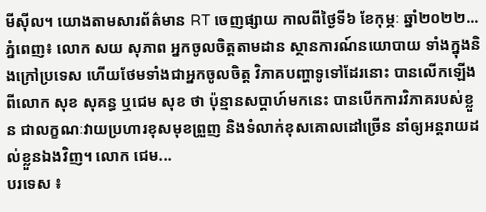មីស៊ីល។ យោងតាមសារព័ត៌មាន RT ចេញផ្សាយ កាលពីថ្ងៃទី៦ ខែកុម្ភៈ ឆ្នាំ២០២២...
ភ្នំពេញ៖ លោក សយ សុភាព អ្នកចូលចិត្តតាមដាន ស្ថានការណ៍នយោបាយ ទាំងក្នុងនិងក្រៅប្រទេស ហើយថែមទាំងជាអ្នកចូលចិត្ត វិភាគបញ្ហាទូទៅដែរនោះ បានលើកឡើងពីលោក សុខ សុគន្ធ ឬជេម សុខ ថា ប៉ុន្មានសប្តាហ៍មកនេះ បានបើកការវិភាគរបស់ខ្លួន ជាលក្ខណៈវាយប្រហារខុសមុខព្រួញ និងទំលាក់ខុសគោលដៅច្រើន នាំឲ្យអន្តរាយដល់ខ្លួនឯងវិញ។ លោក ជេម...
បរទេស ៖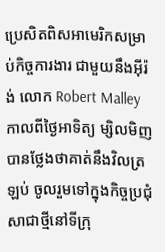ប្រេសិតពិសអាមេរិកសម្រាប់កិច្ចការងារ ជាមួយនឹងអ៊ីរ៉ង់ លោក Robert Malley កាលពីថ្ងៃអាទិត្យ ម្សិលមិញបានថ្លែងថាគាត់នឹងវិលត្រឡប់ ចូលរួមទៅក្នុងកិច្ចប្រជុំ សាជាថ្មីនៅទីក្រុ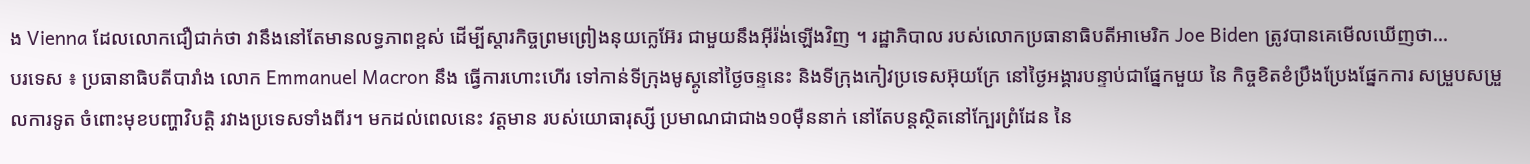ង Vienna ដែលលោកជឿជាក់ថា វានឹងនៅតែមានលទ្ធភាពខ្ពស់ ដើម្បីស្តារកិច្ចព្រមព្រៀងនុយក្លេអ៊ែរ ជាមួយនឹងអ៊ីរ៉ង់ឡើងវិញ ។ រដ្ឋាភិបាល របស់លោកប្រធានាធិបតីអាមេរិក Joe Biden ត្រូវបានគេមើលឃើញថា...
បរទេស ៖ ប្រធានាធិបតីបារាំង លោក Emmanuel Macron នឹង ធ្វើការហោះហើរ ទៅកាន់ទីក្រុងមូស្គូនៅថ្ងៃចន្ទនេះ និងទីក្រុងកៀវប្រទេសអ៊ុយក្រែ នៅថ្ងៃអង្គារបន្ទាប់ជាផ្នែកមួយ នៃ កិច្ចខិតខំប្រឹងប្រែងផ្នែកការ សម្រួបសម្រួលការទូត ចំពោះមុខបញ្ហាវិបត្តិ រវាងប្រទេសទាំងពីរ។ មកដល់ពេលនេះ វត្តមាន របស់យោធារុស្សី ប្រមាណជាជាង១០ម៉ឺននាក់ នៅតែបន្តស្ថិតនៅក្បែរព្រំដែន នៃ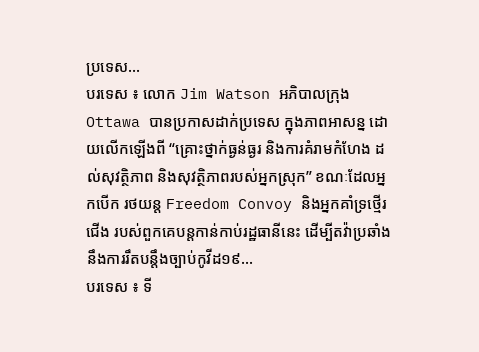ប្រទេស...
បរទេស ៖ លោក Jim Watson អភិបាលក្រុង Ottawa បានប្រកាសដាក់ប្រទេស ក្នុងភាពអាសន្ន ដោយលើកឡើងពី “គ្រោះថ្នាក់ធ្ងន់ធ្ងរ និងការគំរាមកំហែង ដល់សុវត្ថិភាព និងសុវត្ថិភាពរបស់អ្នកស្រុក” ខណៈដែលអ្នកបើក រថយន្ត Freedom Convoy និងអ្នកគាំទ្រថ្មើរជើង របស់ពួកគេបន្តកាន់កាប់រដ្ឋធានីនេះ ដើម្បីតវ៉ាប្រឆាំង នឹងការរឹតបន្តឹងច្បាប់កូវីដ១៩...
បរទេស ៖ ទី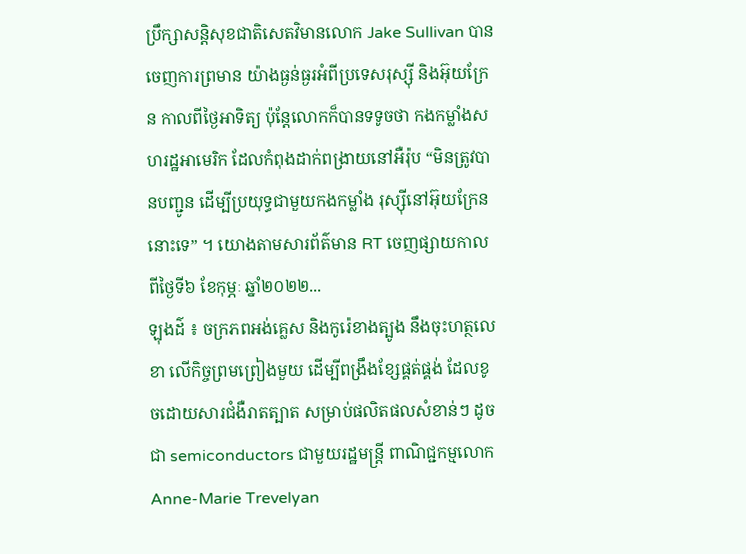ប្រឹក្សាសន្តិសុខជាតិសេតវិមានលោក Jake Sullivan បានចេញការព្រមាន យ៉ាងធ្ងន់ធ្ងរអំពីប្រទេសរុស្ស៊ី និងអ៊ុយក្រែន កាលពីថ្ងៃអាទិត្យ ប៉ុន្តែលោកក៏បានទទូចថា កងកម្លាំងសហរដ្ឋអាមេរិក ដែលកំពុងដាក់ពង្រាយនៅអឺរ៉ុប “មិនត្រូវបានបញ្ជូន ដើម្បីប្រយុទ្ធជាមួយកងកម្លាំង រុស្ស៊ីនៅអ៊ុយក្រែន នោះទេ” ។ យោងតាមសារព័ត៌មាន RT ចេញផ្សាយកាលពីថ្ងៃទី៦ ខែកុម្ភៈ ឆ្នាំ២០២២...
ឡុងដ៌ ៖ ចក្រភពអង់គ្លេស និងកូរ៉េខាងត្បូង នឹងចុះហត្ថលេខា លើកិច្ចព្រមព្រៀងមួយ ដើម្បីពង្រឹងខ្សែផ្គត់ផ្គង់ ដែលខូចដោយសារជំងឺរាតត្បាត សម្រាប់ផលិតផលសំខាន់ៗ ដូចជា semiconductors ជាមួយរដ្ឋមន្ត្រី ពាណិជ្ជកម្មលោក Anne-Marie Trevelyan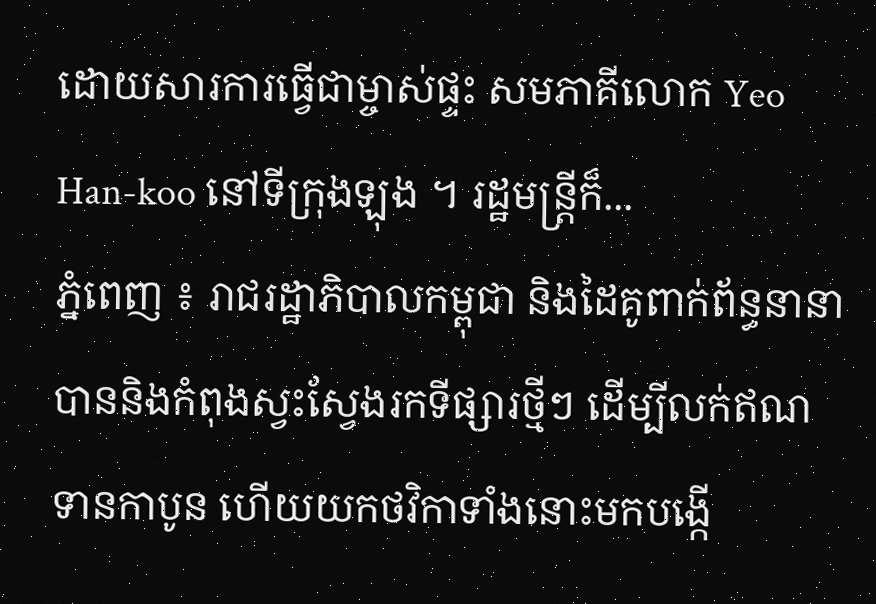ដោយសារការធ្វើជាម្ចាស់ផ្ទះ សមភាគីលោក Yeo Han-koo នៅទីក្រុងឡុង ។ រដ្ឋមន្ត្រីក៏...
ភ្នំពេញ ៖ រាជរដ្ឋាភិបាលកម្ពុជា និងដៃគូពាក់ព័ន្ធនានា បាននិងកំពុងស្វះស្វែងរកទីផ្សារថ្មីៗ ដើម្បីលក់ឥណទានកាបូន ហើយយកថវិកាទាំងនោះមកបង្កើ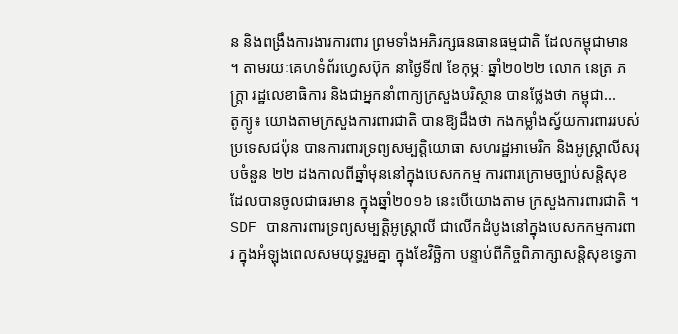ន និងពង្រឹងការងារការពារ ព្រមទាំងអភិរក្សធនធានធម្មជាតិ ដែលកម្ពុជាមាន ។ តាមរយៈគេហទំព័រហ្វេសប៊ុក នាថ្ងៃទី៧ ខែកុម្ភៈ ឆ្នាំ២០២២ លោក នេត្រ ភក្ត្រា រដ្ឋលេខាធិការ និងជាអ្នកនាំពាក្យក្រសួងបរិស្ថាន បានថ្លែងថា កម្ពុជា...
តូក្យូ៖ យោងតាមក្រសួងការពារជាតិ បានឱ្យដឹងថា កងកម្លាំងស្វ័យការពាររបស់ប្រទេសជប៉ុន បានការពារទ្រព្យសម្បត្តិយោធា សហរដ្ឋអាមេរិក និងអូស្ត្រាលីសរុបចំនួន ២២ ដងកាលពីឆ្នាំមុននៅក្នុងបេសកកម្ម ការពារក្រោមច្បាប់សន្តិសុខ ដែលបានចូលជាធរមាន ក្នុងឆ្នាំ២០១៦ នេះបើយោងតាម ក្រសួងការពារជាតិ ។ SDF បានការពារទ្រព្យសម្បត្តិអូស្ត្រាលី ជាលើកដំបូងនៅក្នុងបេសកកម្មការពារ ក្នុងអំឡុងពេលសមយុទ្ធរួមគ្នា ក្នុងខែវិច្ឆិកា បន្ទាប់ពីកិច្ចពិភាក្សាសន្តិសុខទ្វេភា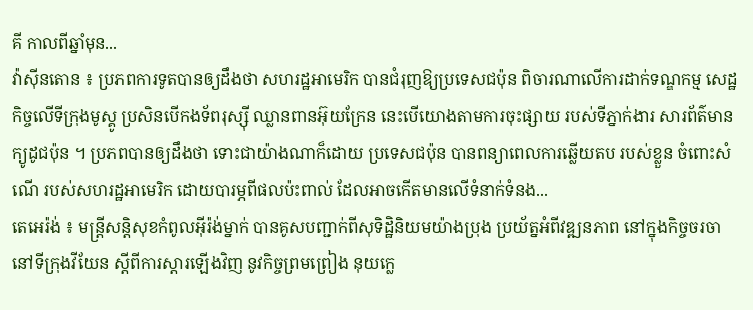គី កាលពីឆ្នាំមុន...
វ៉ាស៊ីនតោន ៖ ប្រភពការទូតបានឲ្យដឹងថា សហរដ្ឋអាមេរិក បានជំរុញឱ្យប្រទេសជប៉ុន ពិចារណាលើការដាក់ទណ្ឌកម្ម សេដ្ឋកិច្ចលើទីក្រុងមូស្គូ ប្រសិនបើកងទ័ពរុស្ស៊ី ឈ្លានពានអ៊ុយក្រែន នេះបើយោងតាមការចុះផ្សាយ របស់ទីភ្នាក់ងារ សារព័ត៌មានក្យូដូជប៉ុន ។ ប្រភពបានឲ្យដឹងថា ទោះជាយ៉ាងណាក៏ដោយ ប្រទេសជប៉ុន បានពន្យាពេលការឆ្លើយតប របស់ខ្លួន ចំពោះសំណើ របស់សហរដ្ឋអាមេរិក ដោយបារម្ភពីផលប៉ះពាល់ ដែលអាចកើតមានលើទំនាក់ទំនង...
តេអេរ៉ង់ ៖ មន្ត្រីសន្តិសុខកំពូលអ៊ីរ៉ង់ម្នាក់ បានគូសបញ្ជាក់ពីសុទិដ្ឋិនិយមយ៉ាងប្រុង ប្រយ័ត្នអំពីវឌ្ឍនភាព នៅក្នុងកិច្ចចរចានៅទីក្រុងវីយែន ស្តីពីការស្តារឡើងវិញ នូវកិច្ចព្រមព្រៀង នុយក្លេ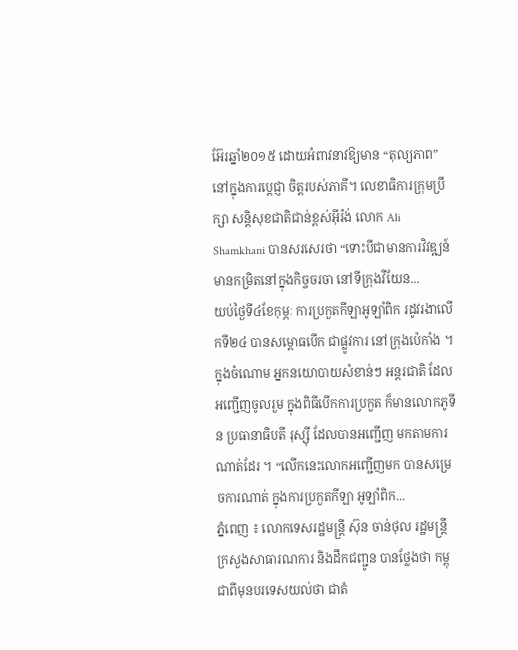អ៊ែរឆ្នាំ២០១៥ ដោយអំពាវនាវឱ្យមាន “តុល្យភាព” នៅក្នុងការប្តេជ្ញា ចិត្តរបស់ភាគី។ លេខាធិការក្រុមប្រឹក្សា សន្តិសុខជាតិជាន់ខ្ពស់អ៊ីរ៉ង់ លោក Ali Shamkhani បានសរសេរថា “ទោះបីជាមានការវិវឌ្ឍន៍ មានកម្រិតនៅក្នុងកិច្ចចរចា នៅទីក្រុងវីយែន...
យប់ថ្ងៃទី៤ខែកុម្ភៈ ការប្រកួតកីឡាអូឡាំពិក រដូវរងាលើកទី២៤ បានសម្ពោធបើក ជាផ្លូវការ នៅក្រុងប៉េកាំង ។ ក្នុងចំណោម អ្នកនយោបាយសំខាន់ៗ អន្តរជាតិ ដែលអញ្ជើញចូលរួម ក្នុងពិធីបើកការប្រកួត ក៏មានលោកភូទីន ប្រធានាធិបតី រុស្ស៊ី ដែលបានអញ្ជើញ មកតាមការណាត់ដែរ ។ “លើកនេះលោកអញ្ជើញមក បានសម្រេចការណាត់ ក្នុងការប្រកួតកីឡា អូឡាំពិក...
ភ្នំពេញ ៖ លោកទេសរដ្ឋមន្ត្រី ស៊ុន ចាន់ថុល រដ្ឋមន្ដ្រីក្រសួងសាធារណការ និងដឹកជញ្ជូន បានថ្លែងថា កម្ពុជាពីមុនបរទេសយល់ថា ជាតំ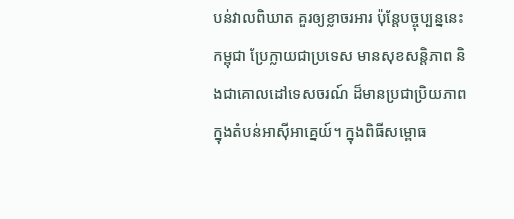បន់វាលពិឃាត គួរឲ្យខ្លាចរអារ ប៉ុន្តែបច្ចុប្បន្ននេះ កម្ពុជា ប្រែក្លាយជាប្រទេស មានសុខសន្តិភាព និងជាគោលដៅទេសចរណ៍ ដ៏មានប្រជាប្រិយភាព ក្នុងតំបន់អាស៊ីអាគ្នេយ៍។ ក្នុងពិធីសម្ពោធ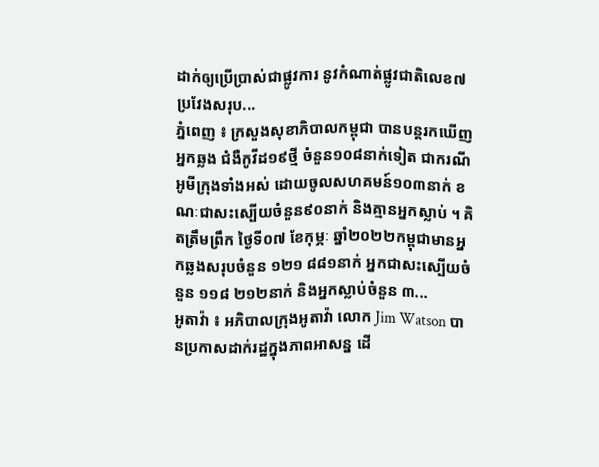ដាក់ឲ្យប្រើប្រាស់ជាផ្លូវការ នូវកំណាត់ផ្លូវជាតិលេខ៧ ប្រវែងសរុប...
ភ្នំពេញ ៖ ក្រសួងសុខាភិបាលកម្ពុជា បានបន្តរកឃើញអ្នកឆ្លង ជំងឺកូវីដ១៩ថ្មី ចំនួន១០៨នាក់ទៀត ជាករណីអូមីក្រុងទាំងអស់ ដោយចូលសហគមន៍១០៣នាក់ ខណៈជាសះស្បើយចំនួន៩០នាក់ និងគ្មានអ្នកស្លាប់ ។ គិតត្រឹមព្រឹក ថ្ងៃទី០៧ ខែកុម្ភៈ ឆ្នាំ២០២២កម្ពុជាមានអ្នកឆ្លងសរុបចំនួន ១២១ ៨៨១នាក់ អ្នកជាសះស្បើយចំនួន ១១៨ ២១២នាក់ និងអ្នកស្លាប់ចំនួន ៣...
អូតាវ៉ា ៖ អភិបាលក្រុងអូតាវ៉ា លោក Jim Watson បានប្រកាសដាក់រដ្ឋក្នុងភាពអាសន្ន ដើ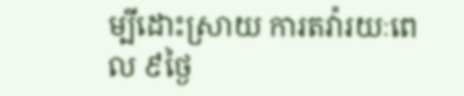ម្បីដោះស្រាយ ការតវ៉ារយៈពេល ៩ថ្ងៃ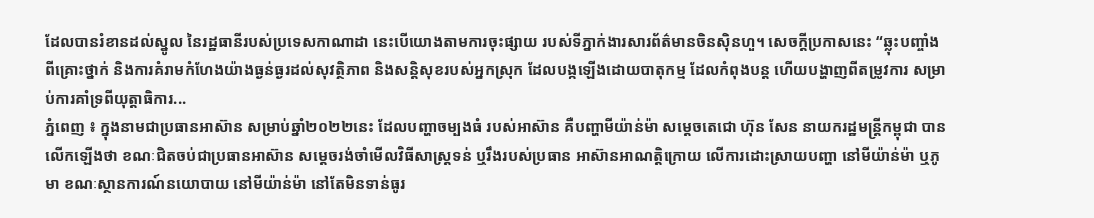ដែលបានរំខានដល់ស្នូល នៃរដ្ឋធានីរបស់ប្រទេសកាណាដា នេះបើយោងតាមការចុះផ្សាយ របស់ទីភ្នាក់ងារសារព័ត៌មានចិនស៊ិនហួ។ សេចក្តីប្រកាសនេះ “ឆ្លុះបញ្ចាំងពីគ្រោះថ្នាក់ និងការគំរាមកំហែងយ៉ាងធ្ងន់ធ្ងរដល់សុវត្ថិភាព និងសន្តិសុខរបស់អ្នកស្រុក ដែលបង្កឡើងដោយបាតុកម្ម ដែលកំពុងបន្ត ហើយបង្ហាញពីតម្រូវការ សម្រាប់ការគាំទ្រពីយុត្តាធិការ...
ភ្នំពេញ ៖ ក្នុងនាមជាប្រធានអាស៊ាន សម្រាប់ឆ្នាំ២០២២នេះ ដែលបញ្ហាចម្បងធំ របស់អាស៊ាន គឺបញ្ហាមីយ៉ាន់ម៉ា សម្តេចតេជោ ហ៊ុន សែន នាយករដ្ឋមន្រ្តីកម្ពុជា បានលើកឡើងថា ខណៈជិតចប់ជាប្រធានអាស៊ាន សម្តេចរង់ចាំមើលវិធីសាស្រ្តទន់ ឬរឹងរបស់ប្រធាន អាស៊ានអាណត្តិក្រោយ លើការដោះស្រាយបញ្ហា នៅមីយ៉ាន់ម៉ា ឬភូមា ខណៈស្ថានការណ៍នយោបាយ នៅមីយ៉ាន់ម៉ា នៅតែមិនទាន់ធូរ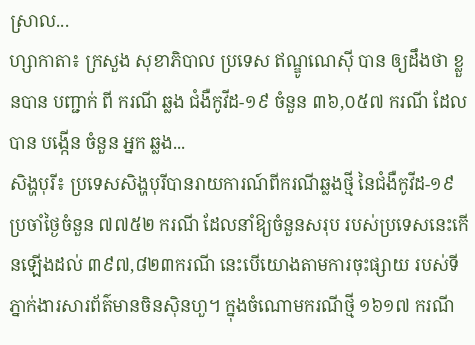ស្រាល...
ហ្សាកាតា៖ ក្រសួង សុខាភិបាល ប្រទេស ឥណ្ឌូណេស៊ី បាន ឲ្យដឹងថា ខ្លួនបាន បញ្ជាក់ ពី ករណី ឆ្លង ជំងឺកូវីដ-១៩ ចំនួន ៣៦,០៥៧ ករណី ដែល បាន បង្កើន ចំនួន អ្នក ឆ្លង...
សិង្ហបុរី៖ ប្រទេសសិង្ហបុរីបានរាយការណ៍ពីករណីឆ្លងថ្មី នៃជំងឺកូវីដ-១៩ ប្រចាំថ្ងៃចំនួន ៧៧៥២ ករណី ដែលនាំឱ្យចំនួនសរុប របស់ប្រទេសនេះកើនឡើងដល់ ៣៩៧,៨២៣ករណី នេះបើយោងតាមការចុះផ្សាយ របស់ទីភ្នាក់ងារសារព័ត៌មានចិនស៊ិនហួ។ ក្នុងចំណោមករណីថ្មី ១៦១៧ ករណី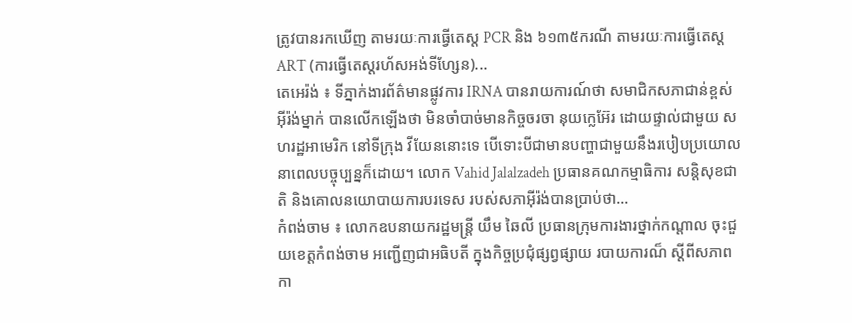ត្រូវបានរកឃើញ តាមរយៈការធ្វើតេស្ត PCR និង ៦១៣៥ករណី តាមរយៈការធ្វើតេស្ត ART (ការធ្វើតេស្តរហ័សអង់ទីហ្សែន)...
តេអេរ៉ង់ ៖ ទីភ្នាក់ងារព័ត៌មានផ្លូវការ IRNA បានរាយការណ៍ថា សមាជិកសភាជាន់ខ្ពស់អ៊ីរ៉ង់ម្នាក់ បានលើកឡើងថា មិនចាំបាច់មានកិច្ចចរចា នុយក្លេអ៊ែរ ដោយផ្ទាល់ជាមួយ សហរដ្ឋអាមេរិក នៅទីក្រុង វីយែននោះទេ បើទោះបីជាមានបញ្ហាជាមួយនឹងរបៀបប្រយោល នាពេលបច្ចុប្បន្នក៏ដោយ។ លោក Vahid Jalalzadeh ប្រធានគណកម្មាធិការ សន្តិសុខជាតិ និងគោលនយោបាយការបរទេស របស់សភាអ៊ីរ៉ង់បានប្រាប់ថា...
កំពង់ចាម ៖ លោកឧបនាយករដ្ឋមន្ត្រី យឹម ឆៃលី ប្រធានក្រុមការងារថ្នាក់កណ្តាល ចុះជួយខេត្តកំពង់ចាម អញ្ជើញជាអធិបតី ក្នុងកិច្ចប្រជុំផ្សព្វផ្សាយ របាយការណ៏ ស្តីពីសភាពកា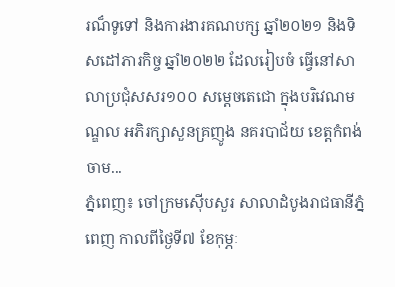រណ៏ទូទៅ និងការងារគណបក្ស ឆ្នាំ២០២១ និងទិសដៅភារកិច្ច ឆ្នាំ២០២២ ដែលរៀបចំ ធ្វើនៅសាលាប្រជុំសសរ១០០ សម្តេចតេជោ ក្នុងបរិវេណមណ្ឌល អភិរក្សាសួនគ្រញូង នគរបាជ័យ ខេត្តកំពង់ចាម...
ភ្នំពេញ៖ ចៅក្រមស៊ើបសួរ សាលាដំបូងរាជធានីភ្នំពេញ កាលពីថ្ងៃទី៧ ខែកុម្ភៈ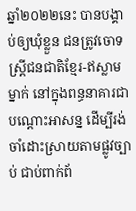ឆ្នាំ២០២២នេះ បានបង្គាប់ឲ្យឃុំខ្លួន ជនត្រូវចោទ ស្រ្តីជនជាតិខ្មែរ-ឥស្លាមម្នាក់ នៅក្នុងពន្ធនាគារជាបណ្ដោះអាសន្ន ដើម្បីរង់ចាំដោះស្រាយតាមផ្លូវច្បាប់ ជាប់ពាក់ព័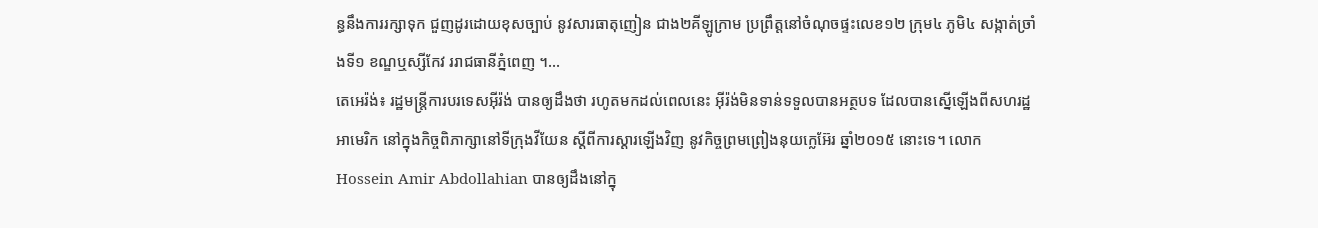ន្ធនឹងការរក្សាទុក ជួញដូរដោយខុសច្បាប់ នូវសារធាតុញៀន ជាង២គីឡូក្រាម ប្រព្រឹត្តនៅចំណុចផ្ទះលេខ១២ ក្រុម៤ ភូមិ៤ សង្កាត់ច្រាំងទី១ ខណ្ឌឬស្សីកែវ ររាជធានីភ្នំពេញ ។...
តេអេរ៉ង់៖ រដ្ឋមន្ត្រីការបរទេសអ៊ីរ៉ង់ បានឲ្យដឹងថា រហូតមកដល់ពេលនេះ អ៊ីរ៉ង់មិនទាន់ទទួលបានអត្ថបទ ដែលបានស្នើឡើងពីសហរដ្ឋអាមេរិក នៅក្នុងកិច្ចពិភាក្សានៅទីក្រុងវីយែន ស្តីពីការស្ដារឡើងវិញ នូវកិច្ចព្រមព្រៀងនុយក្លេអ៊ែរ ឆ្នាំ២០១៥ នោះទេ។ លោក Hossein Amir Abdollahian បានឲ្យដឹងនៅក្នុ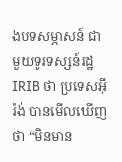ងបទសម្ភាសន៍ ជាមួយទូរទស្សន៍រដ្ឋ IRIB ថា ប្រទេសអ៊ីរ៉ង់ បានមើលឃើញថា “មិនមាន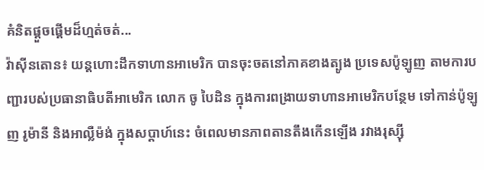គំនិតផ្តួចផ្តើមដ៏ហ្មត់ចត់...
វ៉ាស៊ីនតោន៖ យន្តហោះដឹកទាហានអាមេរិក បានចុះចតនៅភាគខាងត្បូង ប្រទេសប៉ូឡូញ តាមការបញ្ជារបស់ប្រធានាធិបតីអាមេរិក លោក ចូ បៃដិន ក្នុងការពង្រាយទាហានអាមេរិកបន្ថែម ទៅកាន់ប៉ូឡូញ រូម៉ានី និងអាល្លឺម៉ង់ ក្នុងសប្តាហ៍នេះ ចំពេលមានភាពតានតឹងកើនឡើង រវាងរុស្ស៊ី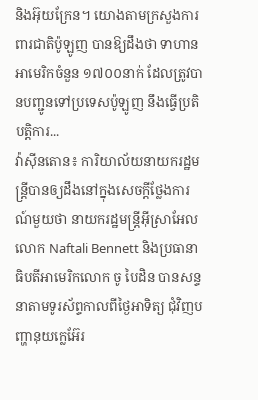និងអ៊ុយក្រែន។ យោងតាមក្រសួងការពារជាតិប៉ូឡូញ បានឱ្យដឹងថា ទាហានអាមេរិកចំនួន ១៧០០នាក់ ដែលត្រូវបានបញ្ជូនទៅប្រទេសប៉ូឡូញ នឹងធ្វើប្រតិបត្តិការ...
វ៉ាស៊ីនតោន៖ ការិយាល័យនាយករដ្ឋមន្ត្រីបានឲ្យដឹងនៅក្នុងសេចក្តីថ្លែងការណ៍មួយថា នាយករដ្ឋមន្ត្រីអ៊ីស្រាអែលលោក Naftali Bennett និងប្រធានាធិបតីអាមេរិកលោក ចូ បៃដិន បានសន្ទនាតាមទូរស័ព្ទកាលពីថ្ងៃអាទិត្យ ជុំវិញបញ្ហានុយក្លេអ៊ែរ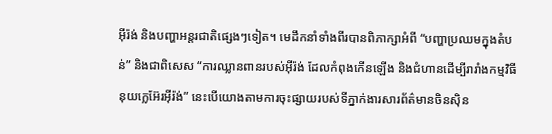អ៊ីរ៉ង់ និងបញ្ហាអន្តរជាតិផ្សេងៗទៀត។ មេដឹកនាំទាំងពីរបានពិភាក្សាអំពី “បញ្ហាប្រឈមក្នុងតំបន់” និងជាពិសេស “ការឈ្លានពានរបស់អ៊ីរ៉ង់ ដែលកំពុងកើនឡើង និងជំហានដើម្បីរារាំងកម្មវិធីនុយក្លេអ៊ែរអ៊ីរ៉ង់” នេះបើយោងតាមការចុះផ្សាយរបស់ទីភ្នាក់ងារសារព័ត៌មានចិនស៊ិន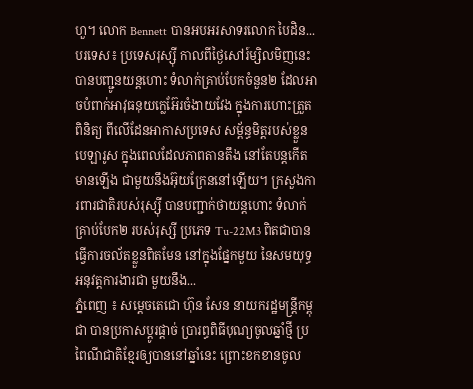ហួ។ លោក Bennett បានអបអរសាទរលោក បៃដិន...
បរទេស៖ ប្រទេសរុស្ស៊ី កាលពីថ្ងៃសៅរ៍ម្សិលមិញនេះ បានបញ្ជូនយន្តហោះ ទំលាក់គ្រាប់បែកចំនួន២ ដែលអាចបំពាក់អាវុធនុយក្លេអ៊ែរចំងាយវែង ក្នុងការហោះត្រួតពិនិត្យ ពីលើដែនអាកាសប្រទេស សម្ព័ន្ធមិត្តរបស់ខ្លួនបេឡារូស ក្នុងពេលដែលភាពតានតឹង នៅតែបន្តកើតមានឡើង ជាមួយនឹងអ៊ុយក្រែននៅឡើយ។ ក្រសួងការពារជាតិរបស់រុស្ស៊ី បានបញ្ជាក់ថាយន្តហោះ ទំលាក់គ្រាប់បែក២ របស់រុស្សី ប្រភេទ Tu-22M3 ពិតជាបានធ្វើការចល័តខ្លួនពិតមែន នៅក្នុងផ្នែកមួយ នៃសមយុទ្ធអនុវត្តការងារជា មួយនឹង...
ភ្នំពេញ ៖ សម្តេចតេជោ ហ៊ុន សែន នាយករដ្ឋមន្រ្តីកម្ពុជា បានប្រកាសប្ដូរផ្ដាច់ ប្រារព្ធពិធីបុណ្យចូលឆ្នាំថ្មី ប្រពៃណីជាតិខ្មែរឲ្យបាននៅឆ្នាំនេះ ព្រោះខកខានចូល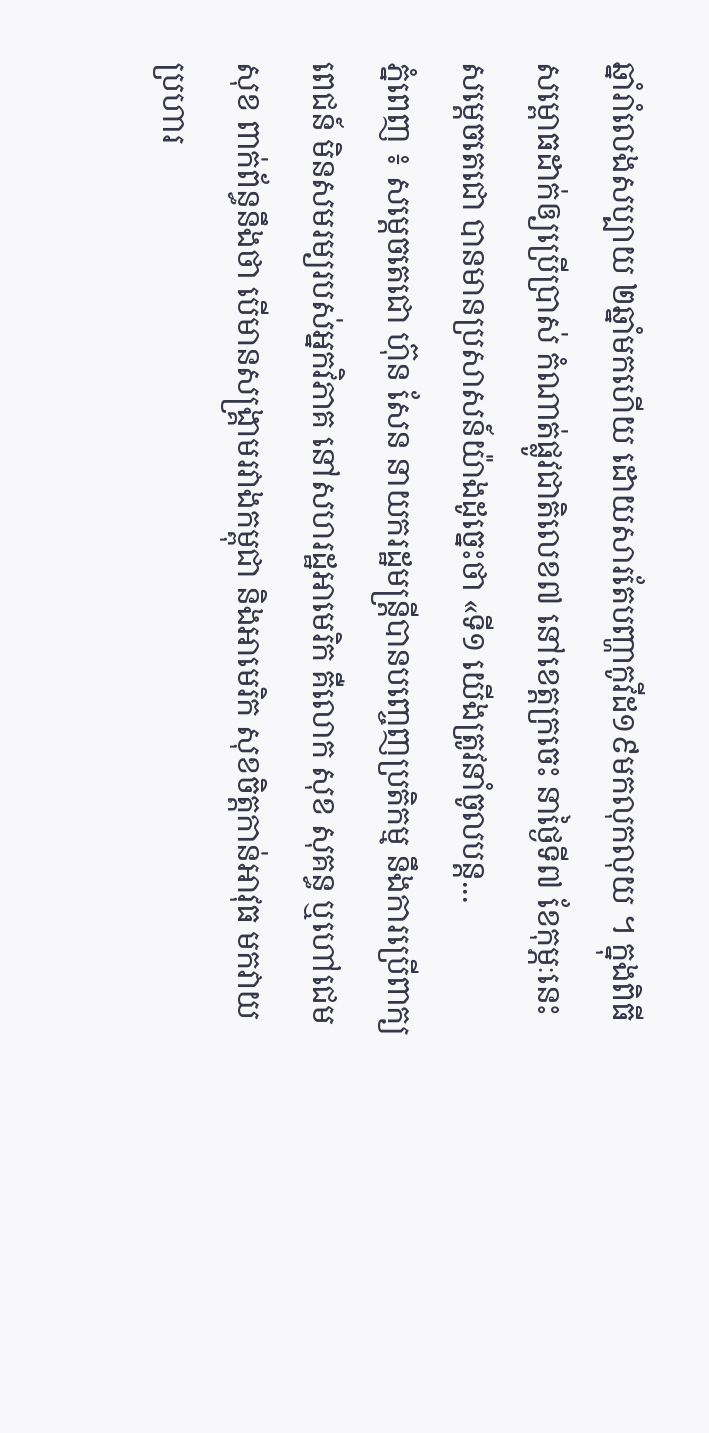ឆ្នាំរាំលេងសប្បាយ ២ឆ្នាំមកហើយ ដោយសារតែបញ្ហាកូវីដ១៩មកលុកលុយ ។ ក្នុងពិធីសម្ពោធដាក់ឲ្យប្រើប្រាស់ កំណាត់ផ្លូវជាតិលេខ៧ នៅខេត្តក្រចេះ នាថ្ងៃទី៧ ខែកុម្ភៈនេះ សម្តេចតេជោ បានមានប្រសាសន៍យ៉ាងដូច្នេះថា «ទី១ យើងត្រូវនាំចូលបន្ត...
ភ្នំពេញ ៖ សម្តេចតេជោ ហ៊ុន សែន នាយករដ្ឋមន្ត្រីបានបញ្ចេញប្រតិកម្ម នឹងការប្រើពាក្យពេជន៍ មិនសមរម្យរបស់អ្នកវិភាគ នៅសហរដ្ឋអាមេរិក គឺលោក សុខ សុគន្ធ ឬហៅជេម សុខ ពាក់ព័ន្ធនឹងថា បើមានសង្គ្រាមរវាងកម្ពុជា និងអាមេរិក សុខចិត្តកាន់អាវុធ មកវាយប្រហារ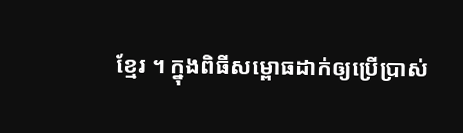ខ្មែរ ។ ក្នុងពិធីសម្ពោធដាក់ឲ្យប្រើប្រាស់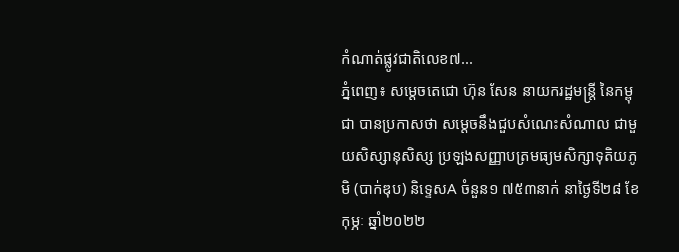កំណាត់ផ្លូវជាតិលេខ៧...
ភ្នំពេញ៖ សម្តេចតេជោ ហ៊ុន សែន នាយករដ្ឋមន្ត្រី នៃកម្ពុជា បានប្រកាសថា សម្ដេចនឹងជួបសំណេះសំណាល ជាមួយសិស្សានុសិស្ស ប្រឡងសញ្ញាបត្រមធ្យមសិក្សាទុតិយភូមិ (បាក់ឌុប) និទ្ទេសA ចំនួន១ ៧៥៣នាក់ នាថ្ងៃទី២៨ ខែកុម្ភៈ ឆ្នាំ២០២២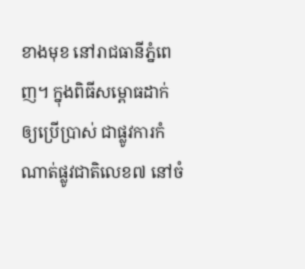ខាងមុខ នៅរាជធានីភ្នំពេញ។ ក្នុងពិធីសម្ពោធដាក់ឲ្យប្រើប្រាស់ ជាផ្លូវការកំណាត់ផ្លូវជាតិលេខ៧ នៅចំ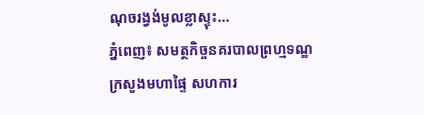ណុចរង្វង់មូលខ្លាស្ទុះ...
ភ្នំពេញ៖ សមត្ថកិច្ចនគរបាលព្រហ្មទណ្ឌក្រសួងមហាផ្ទៃ សហការ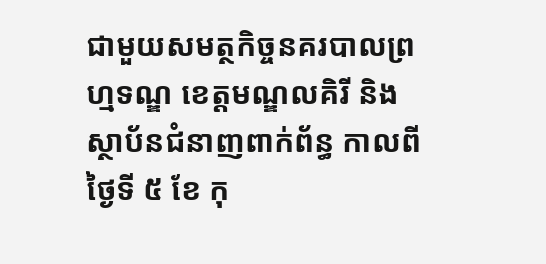ជាមួយសមត្ថកិច្ចនគរបាលព្រហ្មទណ្ឌ ខេត្តមណ្ឌលគិរី និង ស្ថាប័នជំនាញពាក់ព័ន្ធ កាលពីថ្ងៃទី ៥ ខែ កុ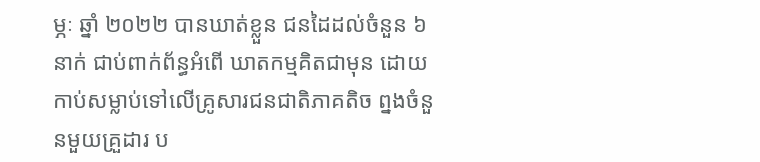ម្ភៈ ឆ្នាំ ២០២២ បានឃាត់ខ្លួន ជនដៃដល់ចំនួន ៦ នាក់ ជាប់ពាក់ព័ន្ធអំពើ ឃាតកម្មគិតជាមុន ដោយកាប់សម្លាប់ទៅលើគ្រូសារជនជាតិភាគតិច ព្នងចំនួនមួយគ្រួដារ ប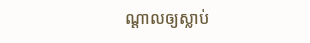ណ្តាលឲ្យស្លាប់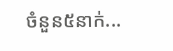ចំនួន៥នាក់...